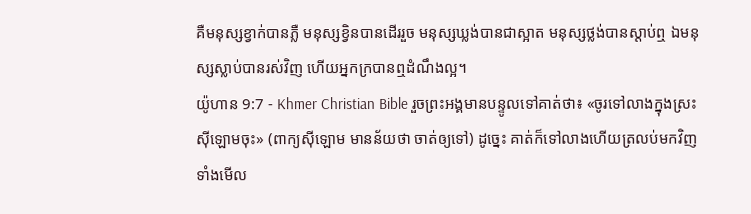គឺមនុស្សខ្វាក់បានភ្លឺ មនុស្សខ្វិនបានដើររួច មនុស្សឃ្លង់បានជាស្អាត មនុស្សថ្លង់បានស្ដាប់ឮ ឯមនុស្សស្លាប់បានរស់វិញ ហើយអ្នកក្របានឮដំណឹងល្អ។
យ៉ូហាន 9:7 - Khmer Christian Bible រួចព្រះអង្គមានបន្ទូលទៅគាត់ថា៖ «ចូរទៅលាងក្នុងស្រះស៊ីឡោមចុះ» (ពាក្យស៊ីឡោម មានន័យថា ចាត់ឲ្យទៅ) ដូច្នេះ គាត់ក៏ទៅលាងហើយត្រលប់មកវិញ ទាំងមើល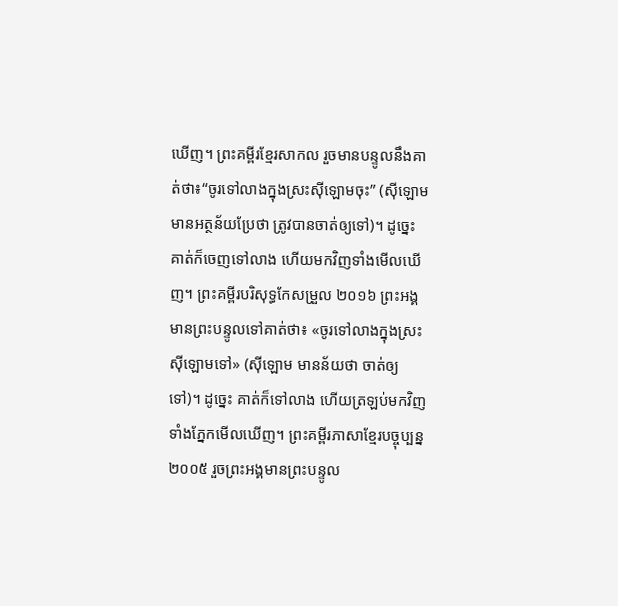ឃើញ។ ព្រះគម្ពីរខ្មែរសាកល រួចមានបន្ទូលនឹងគាត់ថា៖“ចូរទៅលាងក្នុងស្រះស៊ីឡោមចុះ” (ស៊ីឡោម មានអត្ថន័យប្រែថា ត្រូវបានចាត់ឲ្យទៅ)។ ដូច្នេះ គាត់ក៏ចេញទៅលាង ហើយមកវិញទាំងមើលឃើញ។ ព្រះគម្ពីរបរិសុទ្ធកែសម្រួល ២០១៦ ព្រះអង្គមានព្រះបន្ទូលទៅគាត់ថា៖ «ចូរទៅលាងក្នុងស្រះស៊ីឡោមទៅ» (ស៊ីឡោម មានន័យថា ចាត់ឲ្យទៅ)។ ដូច្នេះ គាត់ក៏ទៅលាង ហើយត្រឡប់មកវិញទាំងភ្នែកមើលឃើញ។ ព្រះគម្ពីរភាសាខ្មែរបច្ចុប្បន្ន ២០០៥ រួចព្រះអង្គមានព្រះបន្ទូល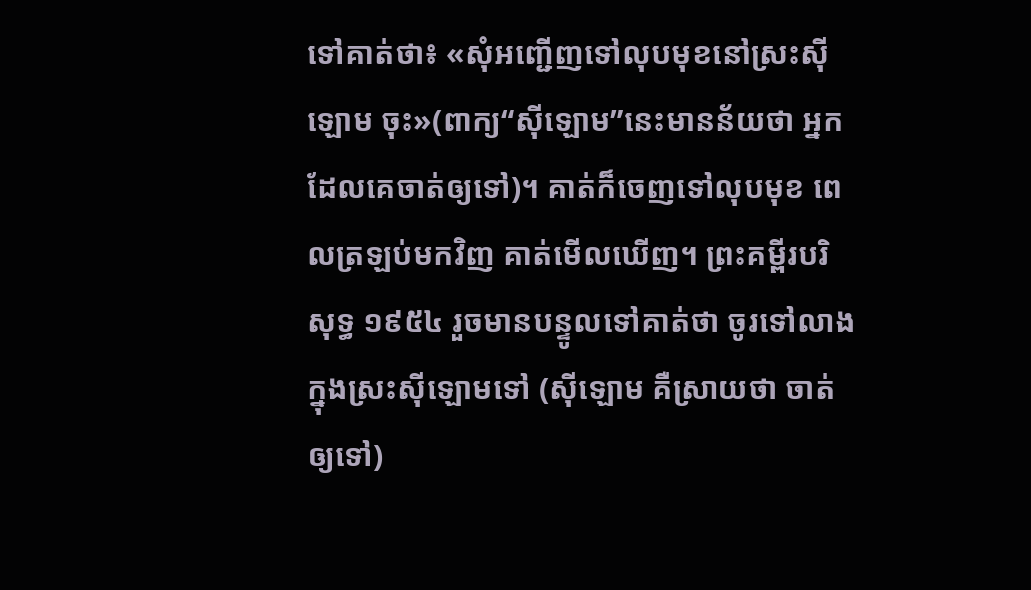ទៅគាត់ថា៖ «សុំអញ្ជើញទៅលុបមុខនៅស្រះស៊ីឡោម ចុះ»(ពាក្យ“ស៊ីឡោម”នេះមានន័យថា អ្នកដែលគេចាត់ឲ្យទៅ)។ គាត់ក៏ចេញទៅលុបមុខ ពេលត្រឡប់មកវិញ គាត់មើលឃើញ។ ព្រះគម្ពីរបរិសុទ្ធ ១៩៥៤ រួចមានបន្ទូលទៅគាត់ថា ចូរទៅលាងក្នុងស្រះស៊ីឡោមទៅ (ស៊ីឡោម គឺស្រាយថា ចាត់ឲ្យទៅ)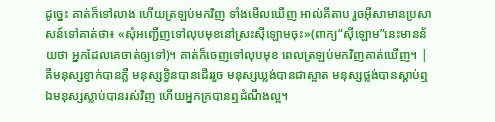ដូច្នេះ គាត់ក៏ទៅលាង ហើយត្រឡប់មកវិញ ទាំងមើលឃើញ អាល់គីតាប រួចអ៊ីសាមានប្រសាសន៍ទៅគាត់ថា៖ «សុំអញ្ជើញទៅលុបមុខនៅស្រះស៊ីឡោមចុះ»(ពាក្យ“ស៊ីឡោម”នេះមានន័យថា អ្នកដែលគេចាត់ឲ្យទៅ)។ គាត់ក៏ចេញទៅលុបមុខ ពេលត្រឡប់មកវិញគាត់ឃើញ។ |
គឺមនុស្សខ្វាក់បានភ្លឺ មនុស្សខ្វិនបានដើររួច មនុស្សឃ្លង់បានជាស្អាត មនុស្សថ្លង់បានស្ដាប់ឮ ឯមនុស្សស្លាប់បានរស់វិញ ហើយអ្នកក្របានឮដំណឹងល្អ។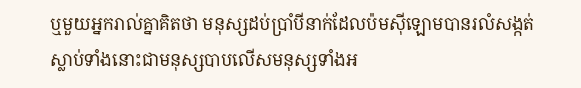ឬមួយអ្នករាល់គ្នាគិតថា មនុស្សដប់ប្រាំបីនាក់ដែលប៉មស៊ីឡោមបានរលំសង្កត់ស្លាប់ទាំងនោះជាមនុស្សបាបលើសមនុស្សទាំងអ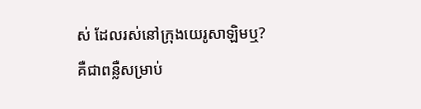ស់ ដែលរស់នៅក្រុងយេរូសាឡិមឬ?
គឺជាពន្លឺសម្រាប់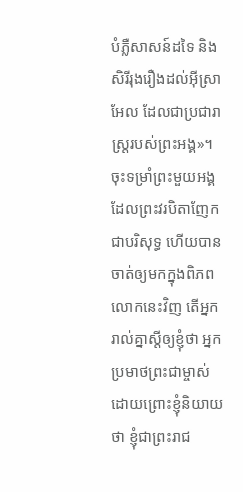បំភ្លឺសាសន៍ដទៃ និងសិរីរុងរឿងដល់អ៊ីស្រាអែល ដែលជាប្រជារាស្ដ្ររបស់ព្រះអង្គ»។
ចុះទម្រាំព្រះមួយអង្គដែលព្រះវរបិតាញែកជាបរិសុទ្ធ ហើយបានចាត់ឲ្យមកក្នុងពិភពលោកនេះវិញ តើអ្នករាល់គ្នាស្ដីឲ្យខ្ញុំថា អ្នកប្រមាថព្រះជាម្ចាស់ ដោយព្រោះខ្ញុំនិយាយថា ខ្ញុំជាព្រះរាជ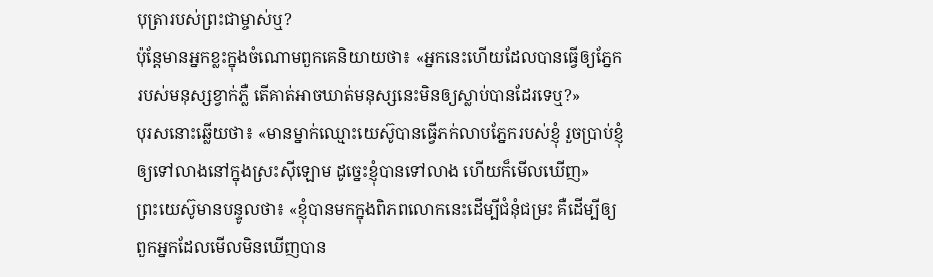បុត្រារបស់ព្រះជាម្ចាស់ឬ?
ប៉ុន្ដែមានអ្នកខ្លះក្នុងចំណោមពួកគេនិយាយថា៖ «អ្នកនេះហើយដែលបានធ្វើឲ្យភ្នែករបស់មនុស្សខ្វាក់ភ្លឺ តើគាត់អាចឃាត់មនុស្សនេះមិនឲ្យស្លាប់បានដែរទេឬ?»
បុរសនោះឆ្លើយថា៖ «មានម្នាក់ឈ្មោះយេស៊ូបានធ្វើភក់លាបភ្នែករបស់ខ្ញុំ រួចប្រាប់ខ្ញុំឲ្យទៅលាងនៅក្នុងស្រះស៊ីឡោម ដូច្នេះខ្ញុំបានទៅលាង ហើយក៏មើលឃើញ»
ព្រះយេស៊ូមានបន្ទូលថា៖ «ខ្ញុំបានមកក្នុងពិភពលោកនេះដើម្បីជំនុំជម្រះ គឺដើម្បីឲ្យពួកអ្នកដែលមើលមិនឃើញបាន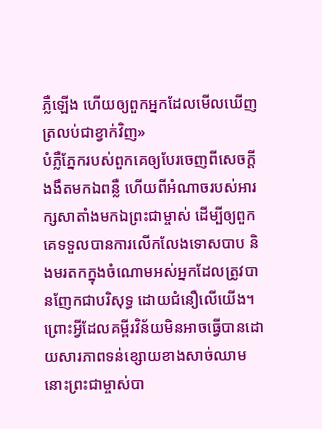ភ្លឺឡើង ហើយឲ្យពួកអ្នកដែលមើលឃើញត្រលប់ជាខ្វាក់វិញ»
បំភ្លឺភ្នែករបស់ពួកគេឲ្យបែរចេញពីសេចក្ដីងងឹតមកឯពន្លឺ ហើយពីអំណាចរបស់អារក្សសាតាំងមកឯព្រះជាម្ចាស់ ដើម្បីឲ្យពួកគេទទួលបានការលើកលែងទោសបាប និងមរតកក្នុងចំណោមអស់អ្នកដែលត្រូវបានញែកជាបរិសុទ្ធ ដោយជំនឿលើយើង។
ព្រោះអ្វីដែលគម្ពីរវិន័យមិនអាចធ្វើបានដោយសារភាពទន់ខ្សោយខាងសាច់ឈាម នោះព្រះជាម្ចាស់បា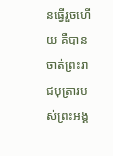នធ្វើរួចហើយ គឺបានចាត់ព្រះរាជបុត្រារបស់ព្រះអង្គ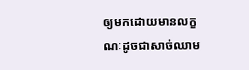ឲ្យមកដោយមានលក្ខណៈដូចជាសាច់ឈាម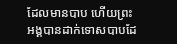ដែលមានបាប ហើយព្រះអង្គបានដាក់ទោសបាបដែ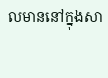លមាននៅក្នុងសា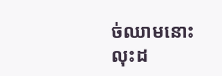ច់ឈាមនោះ
លុះដ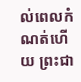ល់ពេលកំណត់ហើយ ព្រះជា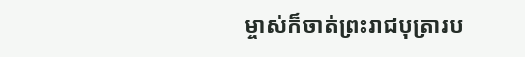ម្ចាស់ក៏ចាត់ព្រះរាជបុត្រារប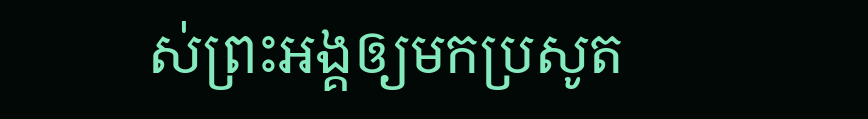ស់ព្រះអង្គឲ្យមកប្រសូត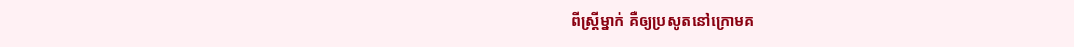ពីស្រ្តីម្នាក់ គឺឲ្យប្រសូតនៅក្រោមគ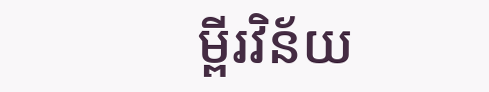ម្ពីរវិន័យ